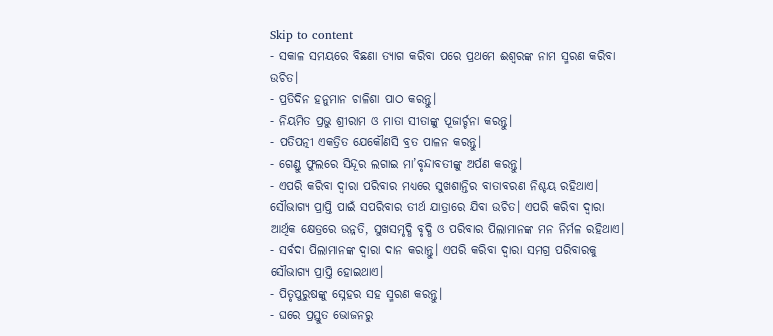Skip to content
- ସକାଳ ସମୟରେ ବିଛଣା ତ୍ୟାଗ କରିବା ପରେ ପ୍ରଥମେ ଈଶ୍ୱରଙ୍କ ନାମ ସ୍ମରଣ କରିବା ଉଚିତ।
- ପ୍ରତିଦିନ ହନୁମାନ ଚାଳିଶା ପାଠ କରନ୍ତୁ।
- ନିୟମିତ ପ୍ରଭୁ ଶ୍ରୀରାମ ଓ ମାତା ସୀତାଙ୍କୁ ପୂଜାର୍ଚ୍ଚନା କରନ୍ତୁ।
- ପତିପତ୍ନୀ ଏକତ୍ରିତ ଯେକୌଣସି ବ୍ରତ ପାଳନ କରନ୍ତୁ।
- ଗେଣ୍ଡୁ ଫୁଲରେ ସିନ୍ଦୂର ଲଗାଇ ମା’ବୃନ୍ଦାବତୀଙ୍କୁ ଅର୍ପଣ କରନ୍ତୁ।
- ଏପରି କରିବା ଦ୍ୱାରା ପରିବାର ମଧ୍ୟରେ ସୁଖଶାନ୍ତିର ବାତାବରଣ ନିଶ୍ଚୟ ରହିଥାଏ। ସୌଭାଗ୍ୟ ପ୍ରାପ୍ତି ପାଇଁ ସପରିବାର ତୀର୍ଥ ଯାତ୍ରାରେ ଯିବା ଉଚିତ। ଏପରି କରିବା ଦ୍ୱାରା ଆର୍ଥିକ କ୍ଷେତ୍ରରେ ଉନ୍ନତି, ସୁଖସମୃଦ୍ଧି ବୃଦ୍ଧି ଓ ପରିବାର ପିଲାମାନଙ୍କ ମନ ନିର୍ମଳ ରହିଥାଏ।
- ସର୍ବଦା ପିଲାମାନଙ୍କ ଦ୍ୱାରା ଦାନ କରାନ୍ତୁ। ଏପରି କରିବା ଦ୍ୱାରା ସମଗ୍ର ପରିବାରକୁ ସୌଭାଗ୍ୟ ପ୍ରାପ୍ତି ହୋଇଥାଏ।
- ପିତୃପୁରୁଷଙ୍କୁ ସ୍ନେହର ସହ ସ୍ମରଣ କରନ୍ତୁ।
- ଘରେ ପ୍ରସ୍ତୁତ ଭୋଜନରୁ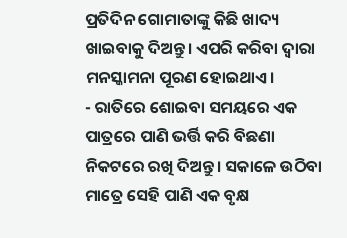ପ୍ରତିଦିନ ଗୋମାତାଙ୍କୁ କିଛି ଖାଦ୍ୟ ଖାଇବାକୁ ଦିଅନ୍ତୁ। ଏପରି କରିବା ଦ୍ୱାରା ମନସ୍କାମନା ପୂରଣ ହୋଇଥାଏ।
- ରାତିରେ ଶୋଇବା ସମୟରେ ଏକ ପାତ୍ରରେ ପାଣି ଭର୍ତ୍ତି କରି ବିଛଣା ନିକଟରେ ରଖି ଦିଅନ୍ତୁ। ସକାଳେ ଉଠିବା ମାତ୍ରେ ସେହି ପାଣି ଏକ ବୃକ୍ଷ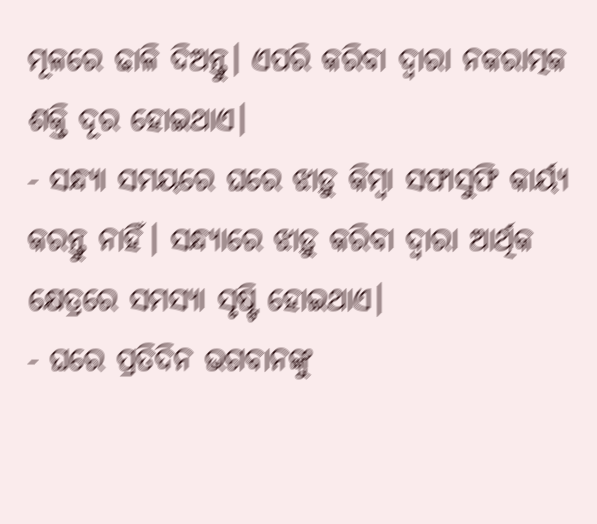ମୂଳରେ ଢାଳି ଦିଅନ୍ତୁ। ଏପରି କରିବା ଦ୍ୱାରା ନକରାତ୍ମକ ଶକ୍ତି ଦୂର ହୋଇଥାଏ।
- ସନ୍ଧ୍ୟା ସମୟରେ ଘରେ ଝାଡ଼ୁ କିମ୍ବା ସଫାସୁଫି କାର୍ୟ୍ୟ କରନ୍ତୁ ନାହିଁ। ସନ୍ଧ୍ୟାରେ ଝାଡ଼ୁ କରିବା ଦ୍ୱାରା ଆର୍ଥିକ କ୍ଷେତ୍ରରେ ସମସ୍ୟା ସୃଷ୍ଟି ହୋଇଥାଏ।
- ଘରେ ପ୍ରତିଦିନ ଭଗବାନଙ୍କୁ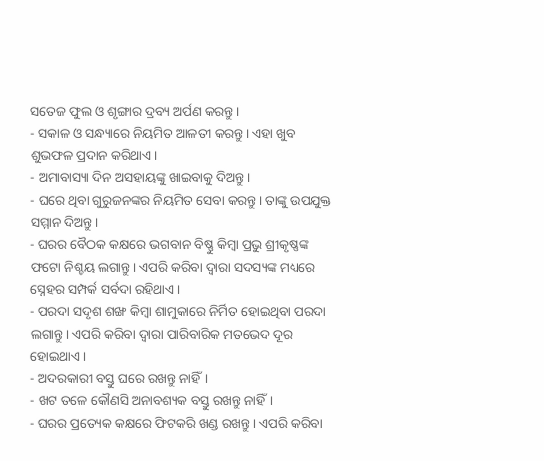ସତେଜ ଫୁଲ ଓ ଶୃଙ୍ଗାର ଦ୍ରବ୍ୟ ଅର୍ପଣ କରନ୍ତୁ।
- ସକାଳ ଓ ସନ୍ଧ୍ୟାରେ ନିୟମିତ ଆଳତୀ କରନ୍ତୁ। ଏହା ଖୁବ ଶୁଭଫଳ ପ୍ରଦାନ କରିଥାଏ।
- ଅମାବାସ୍ୟା ଦିନ ଅସହାୟଙ୍କୁ ଖାଇବାକୁ ଦିଅନ୍ତୁ।
- ଘରେ ଥିବା ଗୁରୁଜନଙ୍କର ନିୟମିତ ସେବା କରନ୍ତୁ। ତାଙ୍କୁ ଉପଯୁକ୍ତ ସମ୍ମାନ ଦିଅନ୍ତୁ।
- ଘରର ବୈଠକ କକ୍ଷରେ ଭଗବାନ ବିଷ୍ଣୁ କିମ୍ବା ପ୍ରଭୁ ଶ୍ରୀକୃଷ୍ଣଙ୍କ ଫଟୋ ନିଶ୍ଚୟ ଲଗାନ୍ତୁ। ଏପରି କରିବା ଦ୍ୱାରା ସଦସ୍ୟଙ୍କ ମଧ୍ୟରେ ସ୍ନେହର ସମ୍ପର୍କ ସର୍ବଦା ରହିଥାଏ।
- ପରଦା ସଦୃଶ ଶଙ୍ଖ କିମ୍ବା ଶାମୁକାରେ ନିର୍ମିତ ହୋଇଥିବା ପରଦା ଲଗାନ୍ତୁ। ଏପରି କରିବା ଦ୍ୱାରା ପାରିବାରିକ ମତଭେଦ ଦୂର ହୋଇଥାଏ।
- ଅଦରକାରୀ ବସ୍ତୁ ଘରେ ରଖନ୍ତୁ ନାହିଁ।
- ଖଟ ତଳେ କୌଣସି ଅନାବଶ୍ୟକ ବସ୍ତୁ ରଖନ୍ତୁ ନାହିଁ।
- ଘରର ପ୍ରତ୍ୟେକ କକ୍ଷରେ ଫିଟକରି ଖଣ୍ଡ ରଖନ୍ତୁ। ଏପରି କରିବା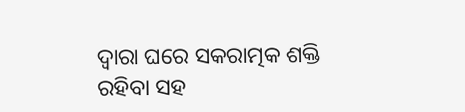ଦ୍ୱାରା ଘରେ ସକରାତ୍ମକ ଶକ୍ତି ରହିବା ସହ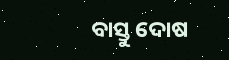ବାସ୍ତୁ ଦୋଷ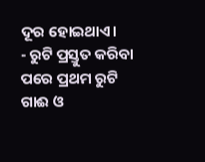ଦୂର ହୋଇଥାଏ।
- ରୁଟି ପ୍ରସ୍ତୁତ କରିବା ପରେ ପ୍ରଥମ ରୁଟି ଗାଈ ଓ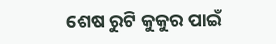ଶେଷ ରୁଟି କୁକୁର ପାଇଁ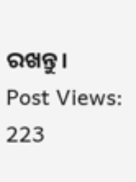ରଖନ୍ତୁ।
Post Views: 223